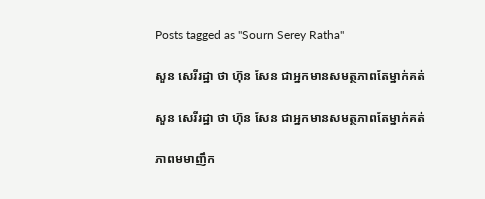Posts tagged as "Sourn Serey Ratha"

សួន សេរីរដ្ឋា ថា ហ៊ុន សែន ជាអ្នកមានសមត្ថភាពតែម្នាក់គត់

សួន សេរីរដ្ឋា ថា ហ៊ុន សែន ជាអ្នកមានសមត្ថភាពតែម្នាក់គត់

ភាពមមាញឹក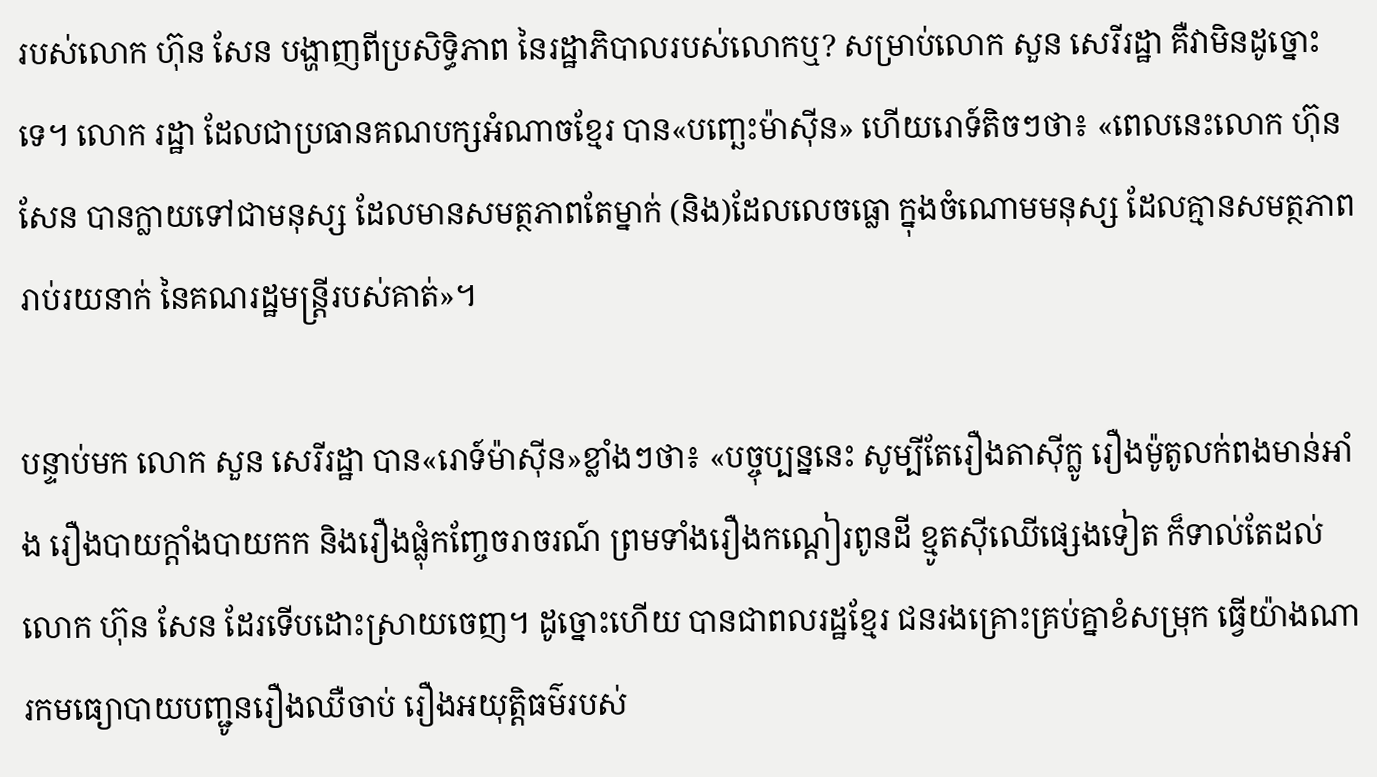របស់លោក ហ៊ុន សែន បង្ហាញពីប្រសិទ្ធិភាព នៃរដ្ឋាភិបាលរបស់លោកឬ? សម្រាប់លោក សួន សេរីរដ្ឋា គឺវាមិនដូច្នោះទេ។ លោក រដ្ឋា ដែលជាប្រធានគណបក្សអំណាចខ្មែរ បាន«បញ្ឆេះម៉ាស៊ីន» ហើយរោទ៍តិចៗថា៖ «ពេលនេះលោក ហ៊ុន សែន បានក្លាយទៅជាមនុស្ស ដែលមានសមត្ថភាពតែម្នាក់ (និង)ដែលលេចធ្លោ ក្នុងចំណោមមនុស្ស ដែលគ្មានសមត្ថភាព រាប់រយនាក់ នៃគណរដ្ឋមន្ត្រីរបស់គាត់»។

បន្ទាប់មក លោក សួន សេរីរដ្ឋា បាន«រោទ៍ម៉ាស៊ីន»ខ្លាំងៗថា៖ «បច្ចុប្បន្ននេះ សូម្បីតែរឿងតាស៊ីក្លូ រឿងម៉ូតូលក់ពងមាន់អាំង រឿងបាយក្តាំងបាយកក និងរឿងផ្លុំកញ្ចែចរាចរណ៍ ព្រមទាំងរឿងកណ្តៀរពូនដី ខ្មូតស៊ីឈើផ្សេងទៀត ក៏ទាល់តែដល់លោក ហ៊ុន សែន ដែរទើបដោះស្រាយចេញ។ ដូច្នោះហើយ បានជាពលរដ្ឋខ្មែរ ជនរងគ្រោះគ្រប់គ្នាខំសម្រុក ធ្វើយ៉ាងណារកមធ្យោបាយបញ្ជូនរឿងឈឺចាប់ រឿងអយុត្តិធម៌របស់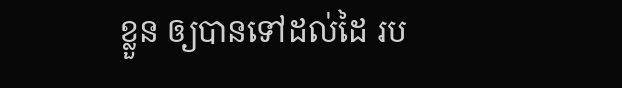ខ្លួន ឲ្យបានទៅដល់ដៃ រប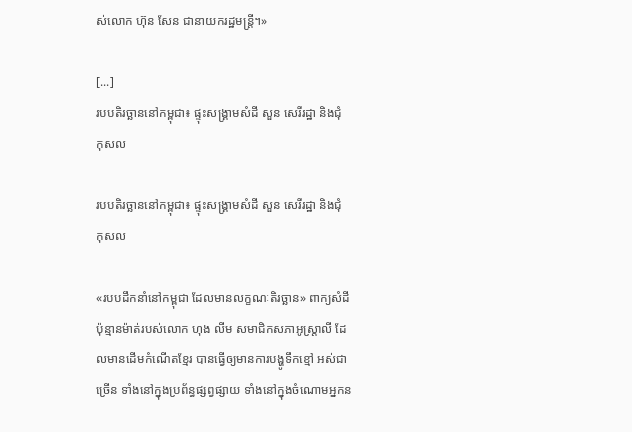ស់លោក ហ៊ុន សែន ជានាយករដ្ឋមន្ត្រី។»

[...]
របបតិរច្ឆាននៅកម្ពុជា៖ ផ្ទុះសង្គ្រាមសំដី សួន សេរីរដ្ឋា និងជុំ កុសល

របបតិរច្ឆាននៅកម្ពុជា៖ ផ្ទុះសង្គ្រាមសំដី សួន សេរីរដ្ឋា និងជុំ កុសល

«របបដឹកនាំនៅកម្ពុជា ដែលមានលក្ខណៈតិរច្ឆាន» ពាក្យសំដីប៉ុន្មានម៉ាត់របស់លោក ហុង លីម សមាជិកសភាអូស្ត្រាលី ដែលមានដើមកំណើតខ្មែរ បានធ្វើឲ្យមានការបង្ហូទឹកខ្មៅ អស់ជាច្រើន ទាំងនៅក្នុងប្រព័ន្ធផ្សព្វផ្សាយ ទាំងនៅក្នុងចំណោមអ្នកន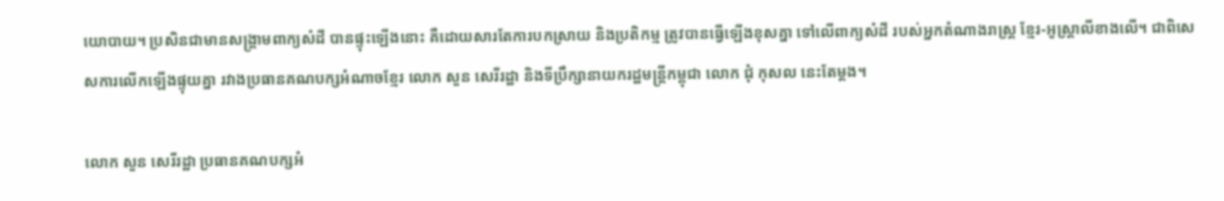យោបាយ។ ប្រសិនជាមានសង្គ្រាមពាក្យសំដី បានផ្ទុះឡើងនោះ គឺដោយសារតែការបកស្រាយ និងប្រតិកម្ម ត្រូវបានធ្វើឡើងខុសគ្នា ទៅលើពាក្យសំដី របស់អ្នកតំណាងរាស្ត្រ ខ្មែរ-អូស្ត្រាលីខាងលើ។ ជាពិសេសការលើកឡើងផ្ទុយគ្នា រវាងប្រធានគណបក្សអំណាចខ្មែរ លោក សួន សេរីរដ្ឋា និងទីប្រឹក្សានាយករដ្ឋមន្ត្រីកម្ពុជា លោក ជុំ កុសល នេះតែម្ដង។

លោក សួន សេរីរដ្ឋា ប្រធានគណបក្សអំ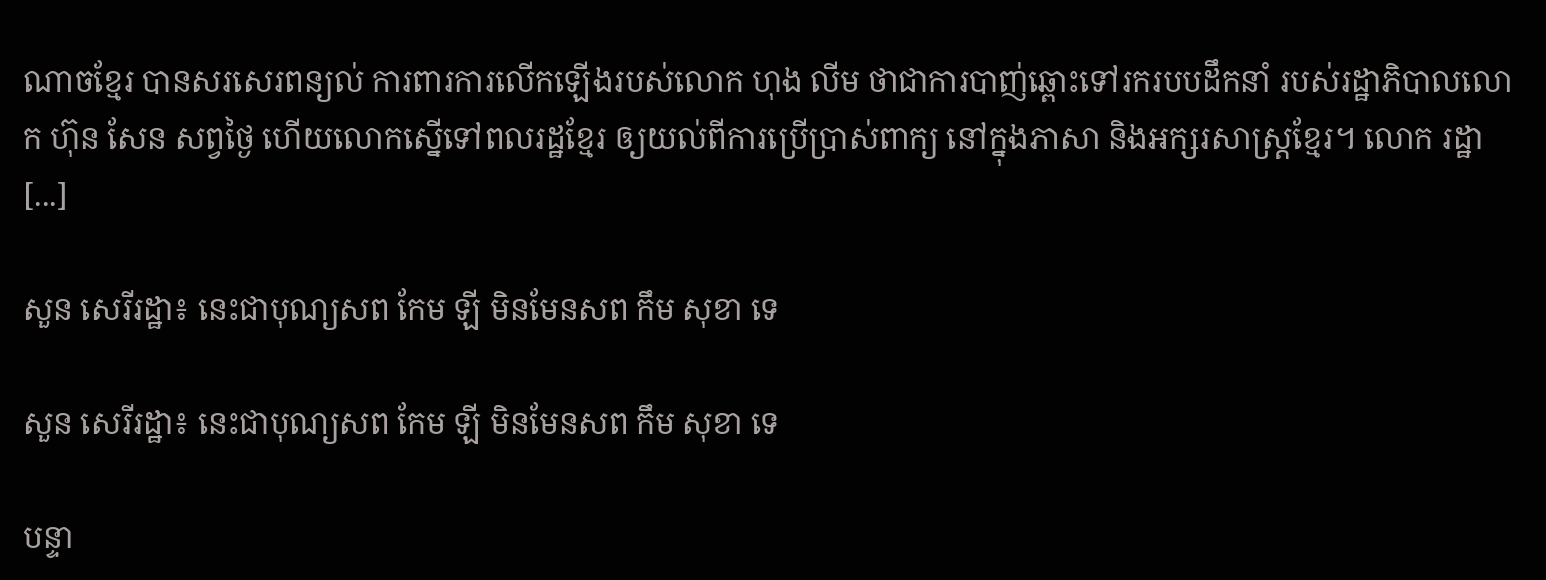ណាចខ្មែរ បានសរសេរពន្យល់ ការពារការលើកឡើងរបស់លោក ហុង លីម ថាជាការបាញ់ឆ្ពោះទៅរករបបដឹកនាំ របស់រដ្ឋាភិបាលលោក ហ៊ុន សែន សព្វថ្ងៃ ហើយលោកស្នើទៅពលរដ្ឋខ្មែរ ឲ្យយល់ពីការប្រើប្រាស់ពាក្យ នៅក្នុងភាសា និងអក្សរសាស្ត្រខ្មែរ។ លោក រដ្ឋា [...]

សួន សេរីរដ្ឋា៖ នេះជាបុណ្យសព កែម ឡី មិនមែនសព កឹម សុខា ទេ

សួន សេរីរដ្ឋា៖ នេះជាបុណ្យសព កែម ឡី មិនមែនសព កឹម សុខា ទេ

បន្ទា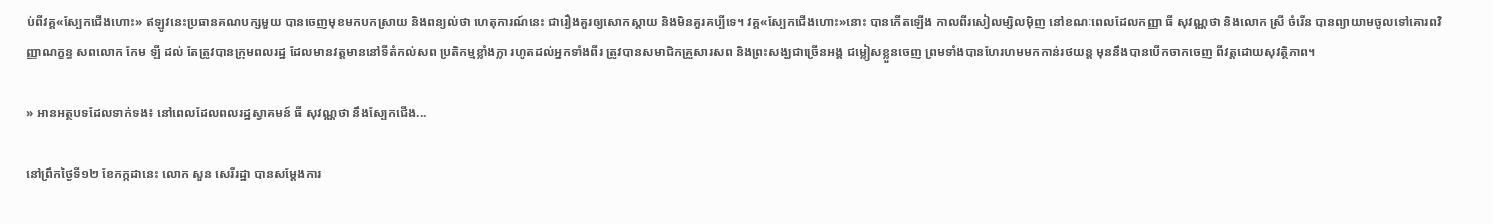ប់ពីវគ្គ«ស្បែកជើងហោះ» ឥឡូវនេះប្រធានគណបក្សមួយ បានចេញមុខមកបកស្រាយ និងពន្យល់ថា ហេតុការណ៍នេះ ជារឿងគួរឲ្យសោកស្ដាយ និងមិនគួរគប្បីទេ។ វគ្គ«ស្បែកជើងហោះ»នោះ បានកើតឡើង កាលពីរសៀលម្សិលម៉ិញ នៅខណៈពេលដែលកញ្ញា ធី សុវណ្ណថា និងលោក ស្រី ចំរើន បានព្យាយាមចូលទៅគោរពវិញ្ញាណក្ខន្ធ សពលោក កែម ឡី ដល់ តែត្រូវបានក្រុមពលរដ្ឋ ដែលមានវត្តមាននៅទីតំកល់សព ប្រតិកម្មខ្លាំងក្លា រហូតដល់អ្នកទាំងពីរ ត្រូវបានសមាជិកគ្រួសារសព និងព្រះសង្ឃជាច្រើនអង្គ ជម្លៀសខ្លួនចេញ ព្រមទាំងបានហែរហមមកកាន់រថយន្ដ មុននឹងបានបើកចាកចេញ ពីវត្តដោយសុវត្ថិភាព។

» អានអត្ថបទដែលទាក់ទង៖ នៅពេលដែលពលរដ្ឋស្វាគមន៍ ធី សុវណ្ណថា នឹងស្បែកជើង...

នៅព្រឹកថ្ងៃទី១២ ខែកក្កដានេះ លោក សួន សេរីរដ្ឋា បានសម្ដែងការ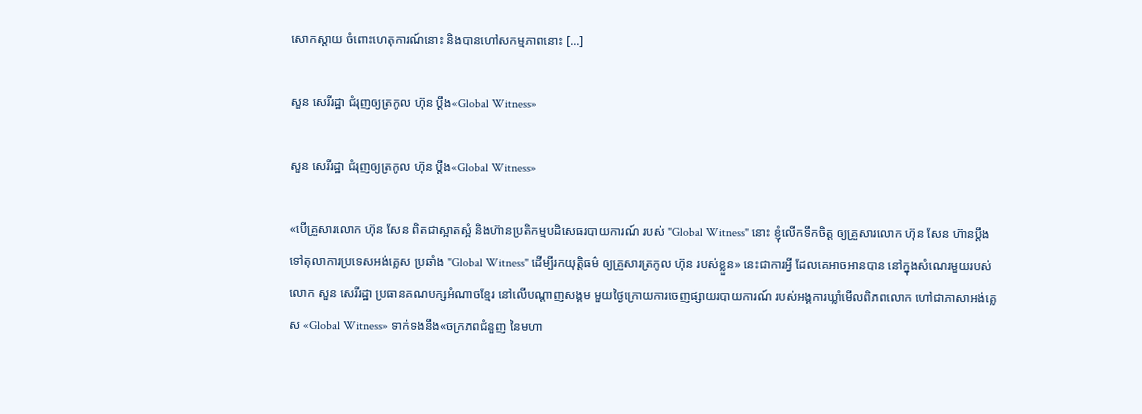សោកស្ដាយ ចំពោះហេតុការណ៍នោះ និងបានហៅសកម្មភាពនោះ [...]

សួន សេរីរដ្ឋា ជំរុញឲ្យត្រកូល ហ៊ុន ប្ដឹង«Global Witness»

សួន សេរីរដ្ឋា ជំរុញឲ្យត្រកូល ហ៊ុន ប្ដឹង«Global Witness»

«បើគ្រួសារលោក ហ៊ុន សែន ពិតជាស្អាតស្អំ និងហ៊ានប្រតិកម្មបដិសេធរបាយការណ៍ របស់ "Global Witness" នោះ ខ្ញុំលើកទឹកចិត្ត ឲ្យគ្រួសារលោក ហ៊ុន សែន ហ៊ានប្តឹងទៅតុលាការប្រទេសអង់គ្លេស ប្រឆាំង "Global Witness" ដើម្បីរកយុត្តិធម៌ ឲ្យគ្រួសារត្រកូល ហ៊ុន របស់ខ្លួន» នេះជាការអ្វី ដែលគេអាចអានបាន នៅក្នុងសំណេរមួយរបស់លោក សួន សេរីរដ្ឋា ប្រធានគណបក្សអំណាចខ្មែរ នៅលើបណ្ដាញសង្គម មួយថ្ងៃក្រោយការចេញផ្សាយរបាយការណ៍ របស់អង្គការឃ្លាំមើលពិភពលោក ហៅជាភាសាអង់គ្លេស «Global Witness» ទាក់ទងនឹង«ចក្រភពជំនួញ នៃមហា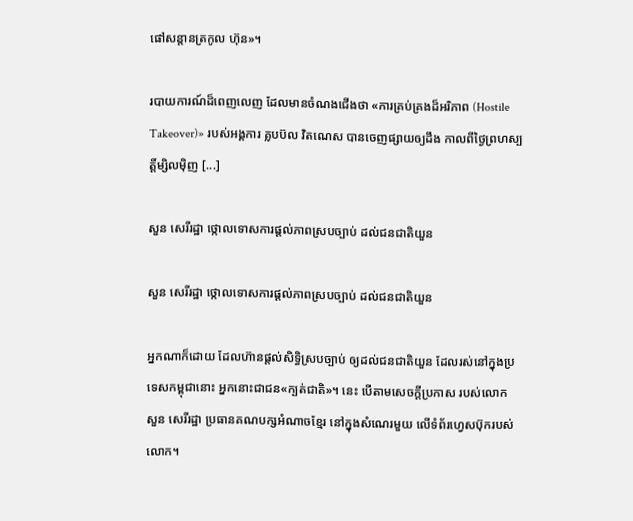ផៅសន្ដានត្រកូល ហ៊ុន»។

របាយការណ៍ដ៏ពេញលេញ ដែលមានចំណងជើងថា «ការគ្រប់គ្រងដ៏អរិភាព (Hostile Takeover)» របស់អង្គការ គ្លបប៊ល វិតណេស បានចេញផ្សាយឲ្យដឹង កាលពីថ្ងៃព្រហស្បត្តិ៍ម្សិលម៉ិញ [...]

សួន សេរីរដ្ឋា ថ្កោលទោសការផ្ដល់ភាពស្របច្បាប់ ដល់ជនជាតិយួន

សួន សេរីរដ្ឋា ថ្កោលទោសការផ្ដល់ភាពស្របច្បាប់ ដល់ជនជាតិយួន

អ្នកណាក៏ដោយ ដែលហ៊ានផ្ដល់សិទ្ធិស្របច្បាប់ ឲ្យដល់ជនជាតិយួន ដែលរស់នៅក្នុងប្រទេសកម្ពុជានោះ អ្នកនោះជាជន«ក្បត់ជាតិ»។ នេះ បើតាមសេចក្ដីប្រកាស របស់លោក សួន សេរីរដ្ឋា ប្រធានគណបក្សអំណាចខ្មែរ នៅក្នុងសំណេរមួយ លើទំព័រហ្វេសប៊ុករបស់លោក។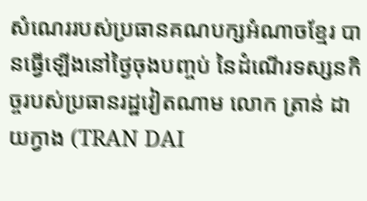សំណេររបស់ប្រធានគណបក្សអំណាចខ្មែរ បានធ្វើឡើងនៅថ្ងៃចុងបញ្ចប់ នៃដំណើរទស្សនកិច្ចរបស់ប្រធានរដ្ឋវៀតណាម លោក ត្រាន់ ដាយក្វាង (TRAN DAI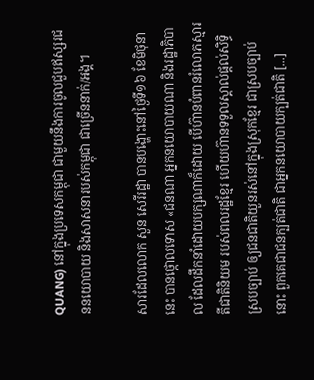QUANG) នៅក្នុងប្រទេសកម្ពុជា ជាមួយនឹងការចូលជួបឥស្សរជននយោបាយ និងសាសនារបស់កម្ពុជា ជាច្រើននាក់/អង្គ។

សារដែលលោក សួន សេរីរដ្ឋា បានបង្ហោះនៅថ្ងៃទី១៦ ខែមិថុនានេះ បានថ្កោលទោស «ជនណា អ្នកនយោបាយណា និងរដ្ឋាភិបាល ដែលដឹកនាំដោយបក្សណាក៏ដោយ បើហ៊ានបំពានរំលោភស្មារតីជាតិនិយម របស់ពលរដ្ឋខ្មែរ ហើយហ៊ានទទួលស្គាល់ផ្តល់សិទ្ធិស្របច្បាប់ ឲ្យជនជាតិយួនរស់នៅក្នុងស្រុកខ្មែរ ជាស្របច្បាប់នោះ ពួកគេជាជនក្បត់ជាតិ ជាអ្នកនយោបាយក្បត់ជាតិ [...]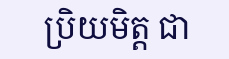ប្រិយមិត្ត ជា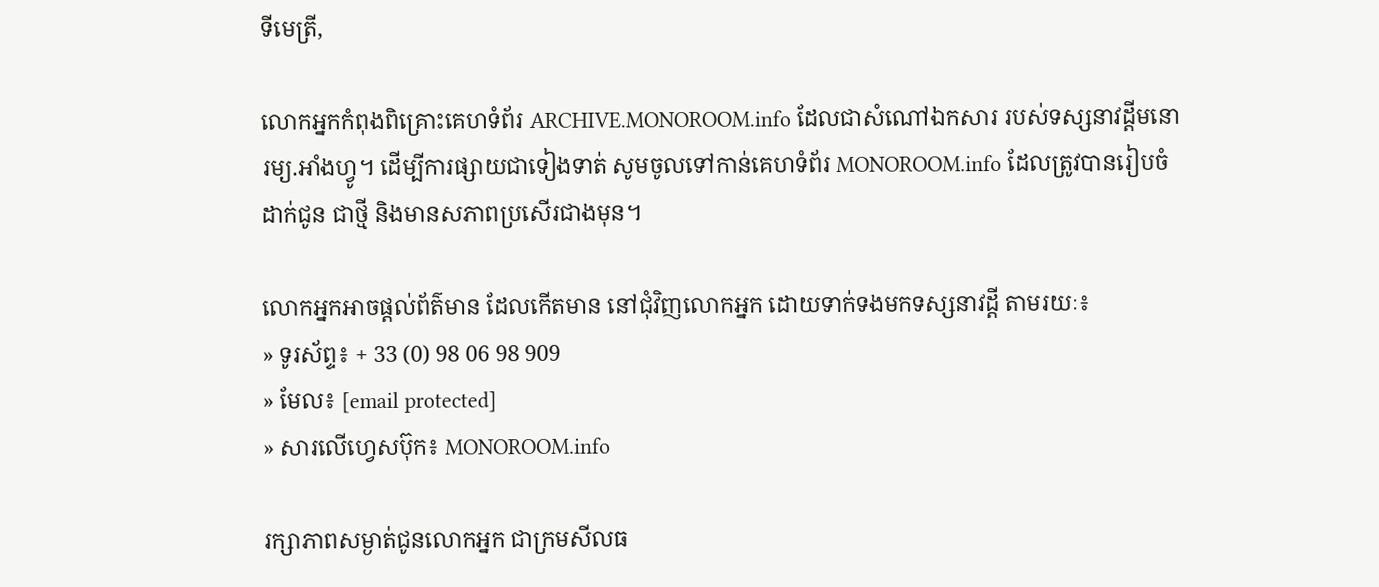ទីមេត្រី,

លោកអ្នកកំពុងពិគ្រោះគេហទំព័រ ARCHIVE.MONOROOM.info ដែលជាសំណៅឯកសារ របស់ទស្សនាវដ្ដីមនោរម្យ.អាំងហ្វូ។ ដើម្បីការផ្សាយជាទៀងទាត់ សូមចូលទៅកាន់គេហទំព័រ MONOROOM.info ដែលត្រូវបានរៀបចំដាក់ជូន ជាថ្មី និងមានសភាពប្រសើរជាងមុន។

លោកអ្នកអាចផ្ដល់ព័ត៌មាន ដែលកើតមាន នៅជុំវិញលោកអ្នក ដោយទាក់ទងមកទស្សនាវដ្ដី តាមរយៈ៖
» ទូរស័ព្ទ៖ + 33 (0) 98 06 98 909
» មែល៖ [email protected]
» សារលើហ្វេសប៊ុក៖ MONOROOM.info

រក្សាភាពសម្ងាត់ជូនលោកអ្នក ជាក្រមសីលធ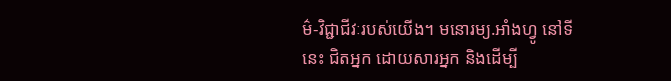ម៌-វិជ្ជាជីវៈរបស់យើង។ មនោរម្យ.អាំងហ្វូ នៅទីនេះ ជិតអ្នក ដោយសារអ្នក និងដើម្បី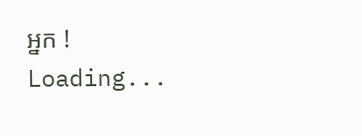អ្នក !
Loading...